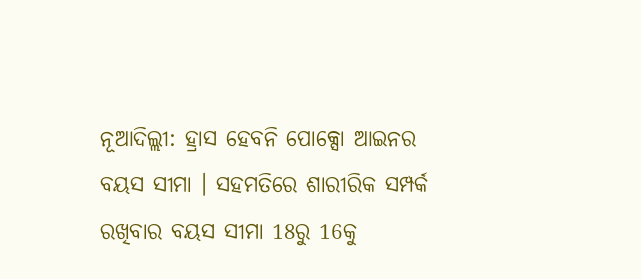ନୂଆଦିଲ୍ଲୀ: ହ୍ରାସ ହେବନି ପୋକ୍ସୋ ଆଇନର ବୟସ ସୀମା । ସହମତିରେ ଶାରୀରିକ ସମ୍ପର୍କ ରଖିବାର ବୟସ ସୀମା 18ରୁ 16କୁ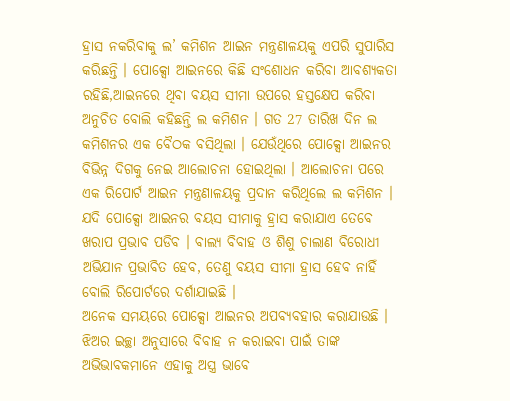ହ୍ରାସ ନକରିବାକୁ ଲ’ କମିଶନ ଆଇନ ମନ୍ତ୍ରଣାଳୟକୁ ଏପରି ସୁପାରିସ କରିଛନ୍ତି । ପୋକ୍ସୋ ଆଇନରେ କିଛି ସଂଶୋଧନ କରିବା ଆବଶ୍ୟକତା ରହିଛି,ଆଇନରେ ଥିବା ବୟସ ସୀମା ଉପରେ ହସ୍ତକ୍ଷେପ କରିବା ଅନୁଚିତ ବୋଲି କହିଛନ୍ତି ଲ କମିଶନ । ଗତ 27 ତାରିଖ ଦିନ ଲ କମିଶନର ଏକ ବୈଠକ ବସିଥିଲା । ଯେଉଁଥିରେ ପୋକ୍ସୋ ଆଇନର ବିଭିନ୍ନ ଦିଗକୁ ନେଇ ଆଲୋଚନା ହୋଇଥିଲା । ଆଲୋଚନା ପରେ ଏକ ରିପୋର୍ଟ ଆଇନ ମନ୍ତ୍ରଣାଳୟକୁ ପ୍ରଦାନ କରିଥିଲେ ଲ କମିଶନ । ଯଦି ପୋକ୍ସୋ ଆଇନର ବୟସ ସୀମାକୁ ହ୍ରାସ କରାଯାଏ ତେବେ ଖରାପ ପ୍ରଭାବ ପଡିବ । ବାଲ୍ୟ ବିବାହ ଓ ଶିଶୁ ଚାଲାଣ ବିରୋଧୀ ଅଭିଯାନ ପ୍ରଭାବିତ ହେବ, ତେଣୁ ବୟସ ସୀମା ହ୍ରାସ ହେବ ନାହିଁ ବୋଲି ରିପୋର୍ଟରେ ଦର୍ଶାଯାଇଛି ।
ଅନେକ ସମୟରେ ପୋକ୍ସୋ ଆଇନର ଅପବ୍ୟବହାର କରାଯାଉଛି । ଝିଅର ଇଚ୍ଛା ଅନୁସାରେ ବିବାହ ନ କରାଇବା ପାଇଁ ତାଙ୍କ ଅଭିଭାବକମାନେ ଏହାକୁ ଅସ୍ତ୍ର ଭାବେ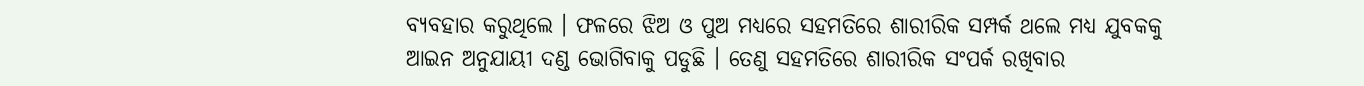ବ୍ୟବହାର କରୁଥିଲେ । ଫଳରେ ଝିଅ ଓ ପୁଅ ମଧ୍ୟରେ ସହମତିରେ ଶାରୀରିକ ସମ୍ପର୍କ ଥଲେ ମଧ୍ୟ ଯୁବକକୁ ଆଇନ ଅନୁଯାୟୀ ଦଣ୍ଡ ଭୋଗିବାକୁ ପଡୁଛି । ତେଣୁ ସହମତିରେ ଶାରୀରିକ ସଂପର୍କ ରଖିବାର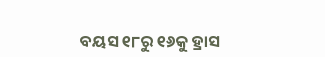ବୟସ ୧୮ରୁ ୧୬କୁ ହ୍ରାସ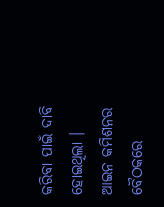କରିବା ପାଇଁ ଦାବି ହୋଇଥିଲା । ଆଇନ କମିଶନର ବୈଠକରେ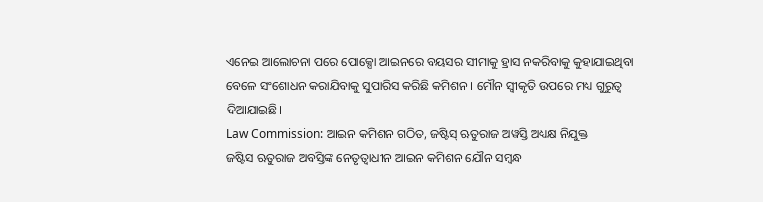ଏନେଇ ଆଲୋଚନା ପରେ ପୋକ୍ସୋ ଆଇନରେ ବୟସର ସୀମାକୁ ହ୍ରାସ ନକରିବାକୁ କୁହାଯାଇଥିବା ବେଳେ ସଂଶୋଧନ କରାଯିବାକୁ ସୁପାରିସ କରିଛି କମିଶନ । ମୌନ ସ୍ବୀକୃତି ଉପରେ ମଧ୍ୟ ଗୁରୁତ୍ବ ଦିଆଯାଇଛି।
Law Commission: ଆଇନ କମିଶନ ଗଠିତ, ଜଷ୍ଟିସ୍ ଋତୁରାଜ ଅୱସ୍ତି ଅଧ୍ୟକ୍ଷ ନିଯୁକ୍ତ
ଜଷ୍ଟିସ ଋତୁରାଜ ଅବସ୍ତିଙ୍କ ନେତୃତ୍ବାଧୀନ ଆଇନ କମିଶନ ଯୌନ ସମ୍ବନ୍ଧ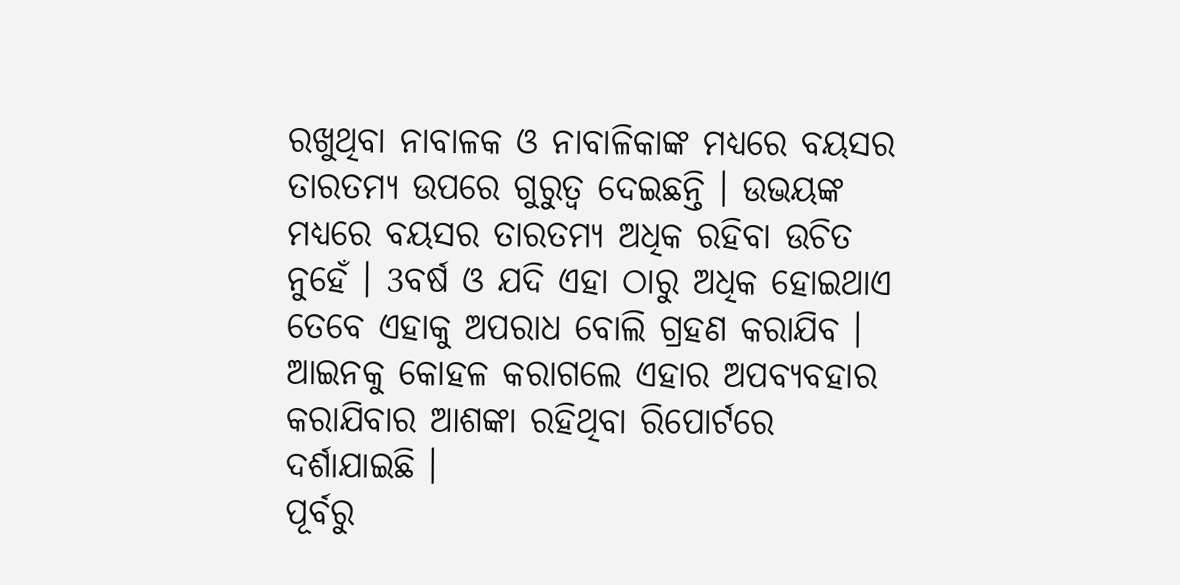ରଖୁଥିବା ନାବାଳକ ଓ ନାବାଳିକାଙ୍କ ମଧ୍ୟରେ ବୟସର ତାରତମ୍ୟ ଉପରେ ଗୁରୁତ୍ବ ଦେଇଛନ୍ତି । ଉଭୟଙ୍କ ମଧ୍ୟରେ ବୟସର ତାରତମ୍ୟ ଅଧିକ ରହିବା ଉଚିତ ନୁହେଁ । 3ବର୍ଷ ଓ ଯଦି ଏହା ଠାରୁ ଅଧିକ ହୋଇଥାଏ ତେବେ ଏହାକୁ ଅପରାଧ ବୋଲି ଗ୍ରହଣ କରାଯିବ । ଆଇନକୁ କୋହଳ କରାଗଲେ ଏହାର ଅପବ୍ୟବହାର କରାଯିବାର ଆଶଙ୍କା ରହିଥିବା ରିପୋର୍ଟରେ ଦର୍ଶାଯାଇଛି ।
ପୂର୍ବରୁ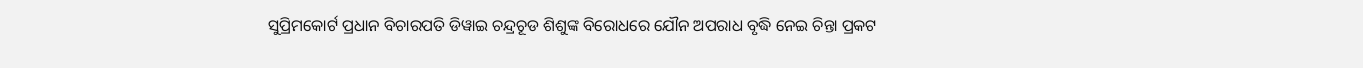ସୁପ୍ରିମକୋର୍ଟ ପ୍ରଧାନ ବିଚାରପତି ଡିୱାଇ ଚନ୍ଦ୍ରଚୂଡ ଶିଶୁଙ୍କ ବିରୋଧରେ ଯୌନ ଅପରାଧ ବୃଦ୍ଧି ନେଇ ଚିନ୍ତା ପ୍ରକଟ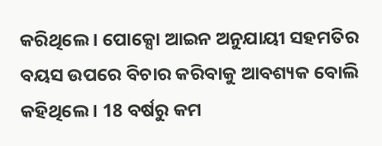କରିଥିଲେ । ପୋକ୍ସୋ ଆଇନ ଅନୁଯାୟୀ ସହମତିର ବୟସ ଉପରେ ବିଚାର କରିବାକୁ ଆବଶ୍ୟକ ବୋଲି କହିଥିଲେ । 18 ବର୍ଷରୁ କମ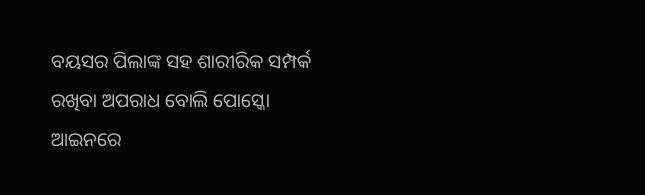ବୟସର ପିଲାଙ୍କ ସହ ଶାରୀରିକ ସମ୍ପର୍କ ରଖିବା ଅପରାଧ ବୋଲି ପୋସ୍କୋ ଆଇନରେ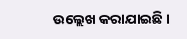ଉଲ୍ଲେଖ କରାଯାଇଛି ।